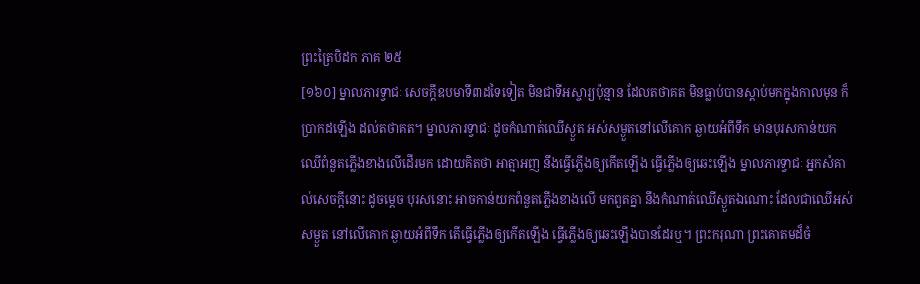ព្រះត្រៃបិដក ភាគ ២៥
[១៦០] ម្នាលភារទ្វាជៈ សេចក្តីឧបមាទី៣ដទៃទៀត មិនជាទីអស្ចារ្យប៉ុន្មាន ដែលតថាគត មិនធ្លាប់បានស្តាប់មកក្នុងកាលមុន ក៏ប្រាកដឡើង ដល់តថាគត។ ម្នាលភារទ្វាជៈ ដូចកំណាត់ឈើស្ងួត អស់សម្ងួតនៅលើគោក ឆ្ងាយអំពីទឹក មានបុរសកាន់យកឈើពំនួតភ្លើងខាងលើដើរមក ដោយគិតថា អាត្មាអញ នឹងធ្វើភ្លើងឲ្យកើតឡើង ធ្វើភ្លើងឲ្យឆេះឡើង ម្នាលភារទ្វាជៈ អ្នកសំគាល់សេចក្តីនោះ ដូចម្តេច បុរសនោះ អាចកាន់យកពំនួតភ្លើងខាងលើ មកពួតគ្នា នឹងកំណាត់ឈើស្ងួតឯណោះ ដែលជាឈើអស់សម្ងួត នៅលើគោក ឆ្ងាយអំពីទឹក តើធ្វើភ្លើងឲ្យកើតឡើង ធ្វើភ្លើងឲ្យឆេះឡើងបានដែរឬ។ ព្រះករុណា ព្រះគោតមដ៏ចំ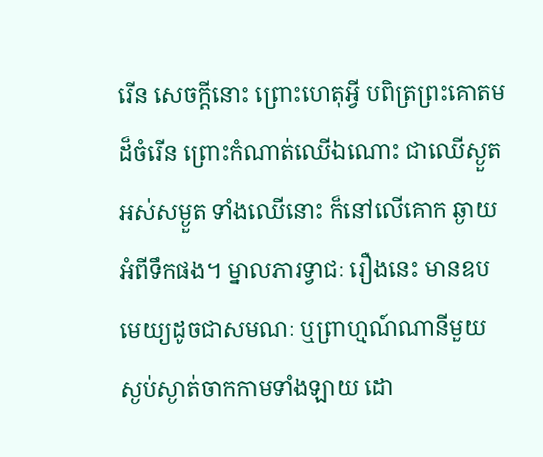រើន សេចក្តីនោះ ព្រោះហេតុអ្វី បពិត្រព្រះគោតមដ៏ចំរើន ព្រោះកំណាត់ឈើឯណោះ ជាឈើស្ងួត អស់សម្ងួត ទាំងឈើនោះ ក៏នៅលើគោក ឆ្ងាយអំពីទឹកផង។ ម្នាលភារទ្វាជៈ រឿងនេះ មានឧបមេយ្យដូចជាសមណៈ ឬព្រាហ្មណ៍ណានីមួយ ស្ងប់ស្ងាត់ចាកកាមទាំងឡាយ ដោ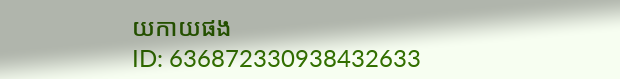យកាយផង
ID: 636872330938432633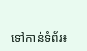ទៅកាន់ទំព័រ៖